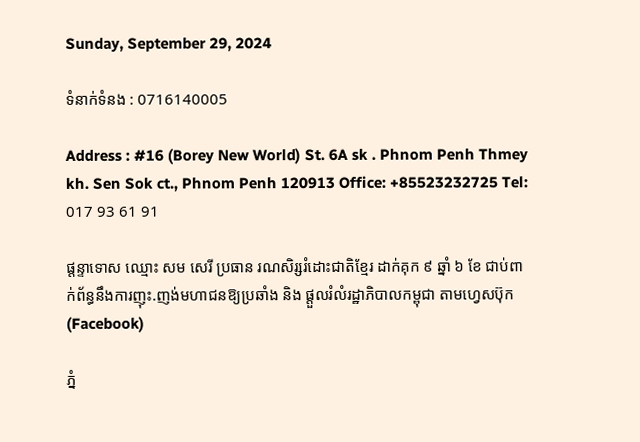Sunday, September 29, 2024

ទំនាក់ទំនង : 0716140005

Address : #16 (Borey New World) St. 6A sk . Phnom Penh Thmey kh. Sen Sok ct., Phnom Penh 120913 Office: +85523232725 Tel: 017 93 61 91

ផ្តន្ទាទោស ឈ្មោះ សម សេរី ប្រធាន រណសិរ្សរំដោះជាតិខ្មែរ ដាក់គុក ៩ ឆ្នាំ ៦ ខែ ជាប់ពាក់ព័ន្ធនឹងការញុះ.ញង់មហាជនឱ្យប្រឆាំង និង ផ្តួលរំលំរដ្ឋាភិបាលកម្ពុជា តាមហ្វេសប៊ុក (Facebook)

ភ្នំ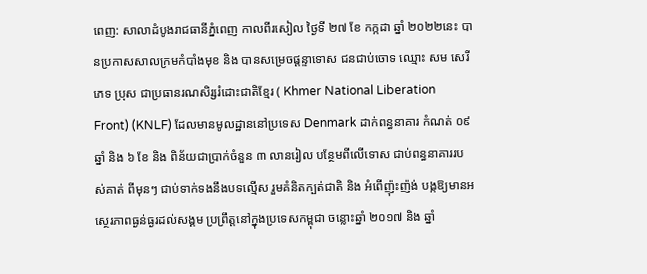ពេញ: សាលាដំបូងរាជធានីភ្នំពេញ កាលពីរសៀល ថ្ងៃទី ២៧ ខែ កក្កដា ឆ្នាំ ២០២២នេះ បានប្រកាសសាលក្រមកំបាំងមុខ និង បានសម្រេចផ្តន្ទាទោស ជនជាប់ចោទ ឈ្មោះ សម សេរី ភេទ ប្រុស ជាប្រធានរណសិរ្សរំដោះជាតិខ្មែរ ( Khmer National Liberation Front) (KNLF) ដែលមានមូលដ្ឋាននៅប្រទេស Denmark ដាក់ពន្ធនាគារ កំណត់ ០៩ ឆ្នាំ និង ៦ ខែ និង ពិន័យជាប្រាក់ចំនួន ៣ លានរៀល បន្ថែមពីលើទោស ជាប់ពន្ធនាគាររបស់គាត់ ពីមុនៗ ជាប់ទាក់ទងនឹងបទល្មើស រួមគំនិតក្បត់ជាតិ និង អំពើញ៉ុះញ៉ង់ បង្កឱ្យមានអស្ថេរភាពធ្ងន់ធ្ងរដល់សង្គម ប្រព្រឹត្តនៅក្នុងប្រទេសកម្ពុជា ចន្លោះឆ្នាំ ២០១៧ និង ឆ្នាំ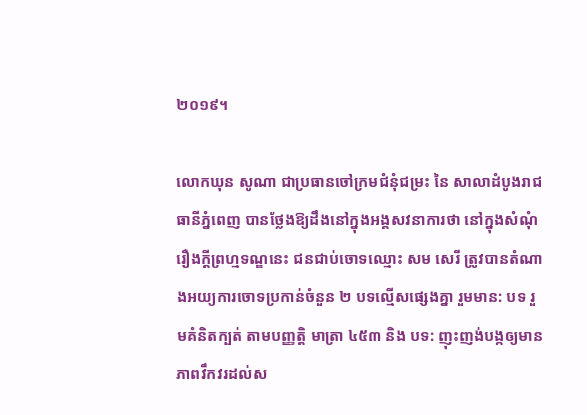២០១៩។

លោកឃុន សូណា ជាប្រធានចៅក្រមជំនុំជម្រះ នៃ សាលាដំបូងរាជធានីភ្នំពេញ បានថ្លែងឱ្យដឹងនៅក្នុងអង្គសវនាការថា នៅក្នុងសំណុំរឿងក្តីព្រហ្មទណ្ឌនេះ ជនជាប់ចោទឈ្មោះ សម សេរី ត្រូវបានតំណាងអយ្យការចោទប្រកាន់ចំនួន ២ បទល្មើសផ្សេងគ្នា រួមមាន: បទ រួមគំនិតក្បត់ តាមបញ្ញត្តិ មាត្រា ៤៥៣ និង បទ: ញុះញង់បង្កឲ្យមានភាពវឹកវរដល់ស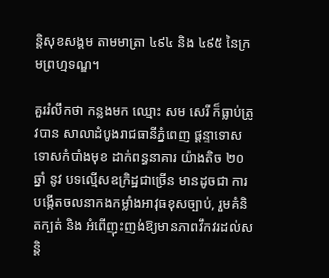ន្តិសុខសង្គម តាមមាត្រា ៤៩៤ និង ៤៩៥ នៃក្រមព្រហ្មទណ្ឌ។

គួររំលឹកថា កន្លងមក ឈ្មោះ សម សេរី ក៏ធ្លាប់ត្រូវបាន សាលាដំបូងរាជធានីភ្នំពេញ ផ្តន្ទាទោសទោសកំបាំងមុខ ដាក់ពន្ធនាគារ យ៉ាងតិច ២០ ឆ្នាំ នូវ បទល្មើសឧក្រិដ្ឋជាច្រើន មានដូចជា ការបង្កើតចលនាកងកម្លាំងអាវុធខុសច្បាប់, រួមគំនិតក្បត់ និង អំពើញុះញង់ឱ្យមានភាពវឹកវរដល់សន្តិ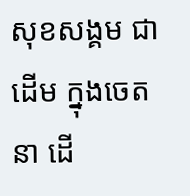សុខសង្គម ជាដើម ក្នុងចេតនា ដើ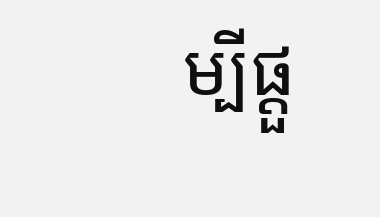ម្បីផ្តួ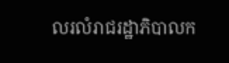លរលំរាជរដ្ឋាភិបាលក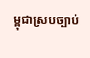ម្ពុជាស្របច្បាប់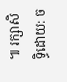៕ រក្សាសិទ្ធិដោយ: ច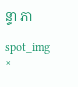ន្ទា ភា

spot_img
×